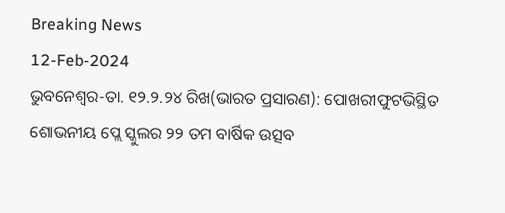Breaking News
12-Feb-2024
ଭୁବନେଶ୍ୱର-ତା. ୧୨.୨.୨୪ ରିଖ(ଭାରତ ପ୍ରସାରଣ): ପୋଖରୀଫୁଟଭିସ୍ଥିତ ଶୋଭନୀୟ ପ୍ଲେ ସ୍କୁଲର ୨୨ ତମ ବାର୍ଷିକ ଉତ୍ସବ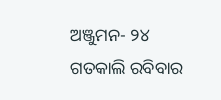ଅଞ୍ଜୁମନ- ୨୪ ଗତକାଲି ରବିବାର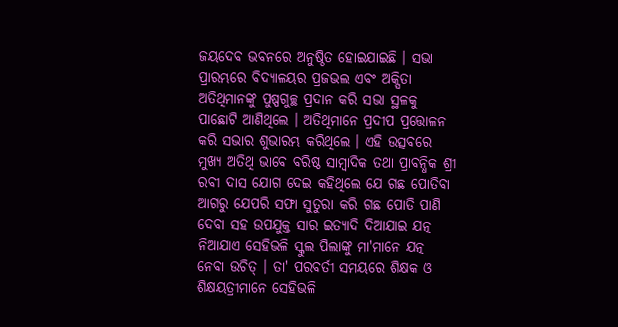ଜୟଦେବ ଭବନରେ ଅନୁଷ୍ଠିତ ହୋଇଯାଇଛି । ସଭା ପ୍ରାରମ୍ଭରେ ବିଦ୍ୟାଳୟର ପ୍ରଜଭଲ ଏବଂ ଅକ୍ସିତା ଅତିଥିମାନଙ୍କୁ ପୁଷ୍ପଗୁଚ୍ଛ ପ୍ରଦାନ କରି ସଭା ସ୍ଥଳକୁ ପାଛୋଟି ଆଣିଥିଲେ । ଅତିଥିମାନେ ପ୍ରଦୀପ ପ୍ରତ୍ତୋଳନ କରି ସଭାର ଶୁଭାରମ୍ଭ କରିଥିଲେ । ଏହି ଉତ୍ସବରେ ମୁଖ୍ୟ ଅତିଥି ଭାବେ ବରିଷ୍ଠ ସାମ୍ବାଦିକ ତଥା ପ୍ରାବନ୍ଧିକ ଶ୍ରୀ ରବୀ ଦାସ ଯୋଗ ଦେଇ କହିଥିଲେ ଯେ ଗଛ ପୋତିବା ଆଗରୁ ଯେପରି ସଫା ସୁତୁରା କରି ଗଛ ପୋତି ପାଣି ଦେବା ସହ ଉପଯୁକ୍ତ ସାର ଇତ୍ୟାଦି ଦିଆଯାଇ ଯତ୍ନ ନିଆଯାଏ ସେହିଭଳି ସ୍କୁଲ ପିଲାଙ୍କୁ ମା'ମାନେ ଯତ୍ନ ନେବା ଉଚିତ୍ । ତା' ପରବର୍ତୀ ସମୟରେ ଶିକ୍ଷକ ଓ ଶିକ୍ଷୟତ୍ରୀମାନେ ସେହିଭଳି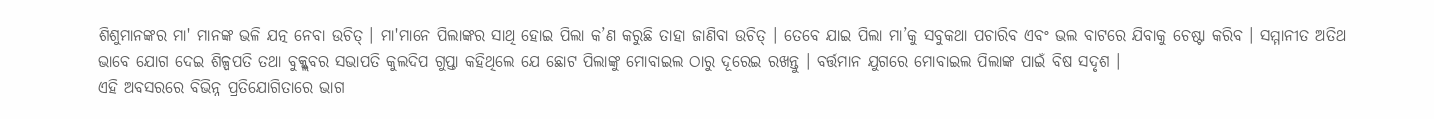ଶିଶୁମାନଙ୍କର ମା' ମାନଙ୍କ ଭଳି ଯତ୍ନ ନେବା ଉଚିତ୍ । ମା'ମାନେ ପିଲାଙ୍କର ସାଥି ହୋଇ ପିଲା କ’ଣ କରୁଛି ତାହା ଜାଣିବା ଉଚିତ୍ । ତେବେ ଯାଇ ପିଲା ମା’କୁ ସବୁକଥା ପଚାରିବ ଏବଂ ଭଲ ବାଟରେ ଯିବାକୁ ଚେଷ୍ଟା କରିବ । ସମ୍ମାନୀତ ଅତିଥ ଭାବେ ଯୋଗ ଦେଇ ଶିଳ୍ପପତି ତଥା ବୁକ୍କ୍ଲବର ସଭାପତି କୁଲଦିପ ଗୁପ୍ତା କହିଥିଲେ ଯେ ଛୋଟ ପିଲାଙ୍କୁ ମୋବାଇଲ ଠାରୁ ଦୂରେଇ ରଖନ୍ତୁ । ବର୍ତ୍ତମାନ ଯୁଗରେ ମୋବାଇଲ ପିଲାଙ୍କ ପାଇଁ ବିଷ ସଦୃଶ ।
ଏହି ଅବସରରେ ବିଭିନ୍ନ ପ୍ରତିଯୋଗିତାରେ ଭାଗ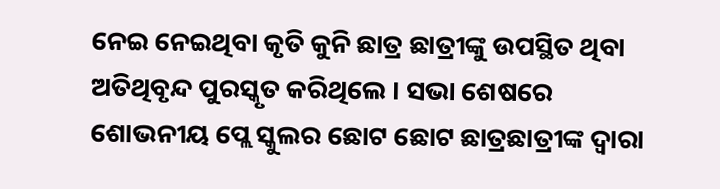ନେଇ ନେଇଥିବା କୃତି କୁନି ଛାତ୍ର ଛାତ୍ରୀଙ୍କୁ ଉପସ୍ଥିତ ଥିବା ଅତିଥିବୃନ୍ଦ ପୁରସ୍କୃତ କରିଥିଲେ । ସଭା ଶେଷରେ ଶୋଭନୀୟ ପ୍ଲେ ସ୍କୁଲର ଛୋଟ ଛୋଟ ଛାତ୍ରଛାତ୍ରୀଙ୍କ ଦ୍ୱାରା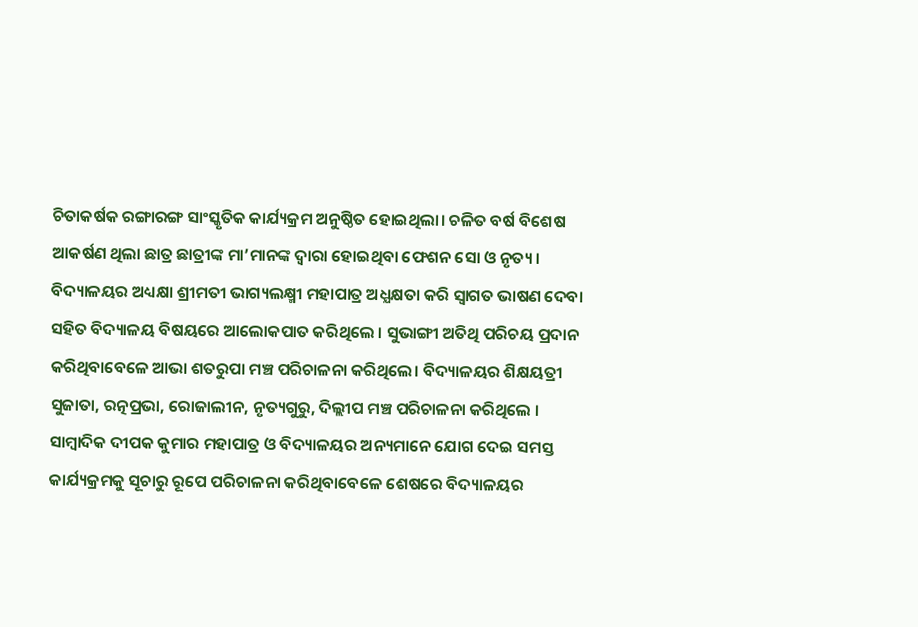ଚିତାକର୍ଷକ ରଙ୍ଗାରଙ୍ଗ ସାଂସ୍କୃତିକ କାର୍ଯ୍ୟକ୍ରମ ଅନୁଷ୍ଠିତ ହୋଇଥିଲା। ଚଳିତ ବର୍ଷ ବିଶେଷ ଆକର୍ଷଣ ଥିଲା ଛାତ୍ର ଛାତ୍ରୀଙ୍କ ମା’ମାନଙ୍କ ଦ୍ୱାରା ହୋଇଥିବା ଫେଶନ ସୋ ଓ ନୃତ୍ୟ ।
ବିଦ୍ୟାଳୟର ଅଧ୍ୟକ୍ଷା ଶ୍ରୀମତୀ ଭାଗ୍ୟଲକ୍ଷ୍ମୀ ମହାପାତ୍ର ଅଧ୍ଯକ୍ଷତା କରି ସ୍ୱାଗତ ଭାଷଣ ଦେବା ସହିତ ବିଦ୍ୟାଳୟ ବିଷୟରେ ଆଲୋକପାତ କରିଥିଲେ । ସୁଭାଙ୍ଗୀ ଅତିଥି ପରିଚୟ ପ୍ରଦାନ କରିଥିବାବେଳେ ଆଭା ଶତରୁପା ମଞ୍ଚ ପରିଚାଳନା କରିଥିଲେ। ବିଦ୍ୟାଳୟର ଶିକ୍ଷୟତ୍ରୀ ସୁଜାତା, ରତ୍ନପ୍ରଭା, ରୋଜାଲୀନ, ନୃତ୍ୟଗୁରୁ, ଦିଲ୍ଲୀପ ମଞ୍ଚ ପରିଚାଳନା କରିଥିଲେ । ସାମ୍ବାଦିକ ଦୀପକ କୁମାର ମହାପାତ୍ର ଓ ବିଦ୍ୟାଳୟର ଅନ୍ୟମାନେ ଯୋଗ ଦେଇ ସମସ୍ତ କାର୍ଯ୍ୟକ୍ରମକୁ ସୂଚାରୁ ରୂପେ ପରିଚାଳନା କରିଥିବାବେଳେ ଶେଷରେ ବିଦ୍ୟାଳୟର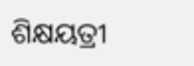ଶିକ୍ଷୟତ୍ରୀ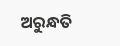ଅରୁନ୍ଧତି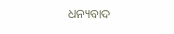ଧନ୍ୟବାଦ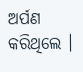ଅର୍ପଣ କରିଥିଲେ ।